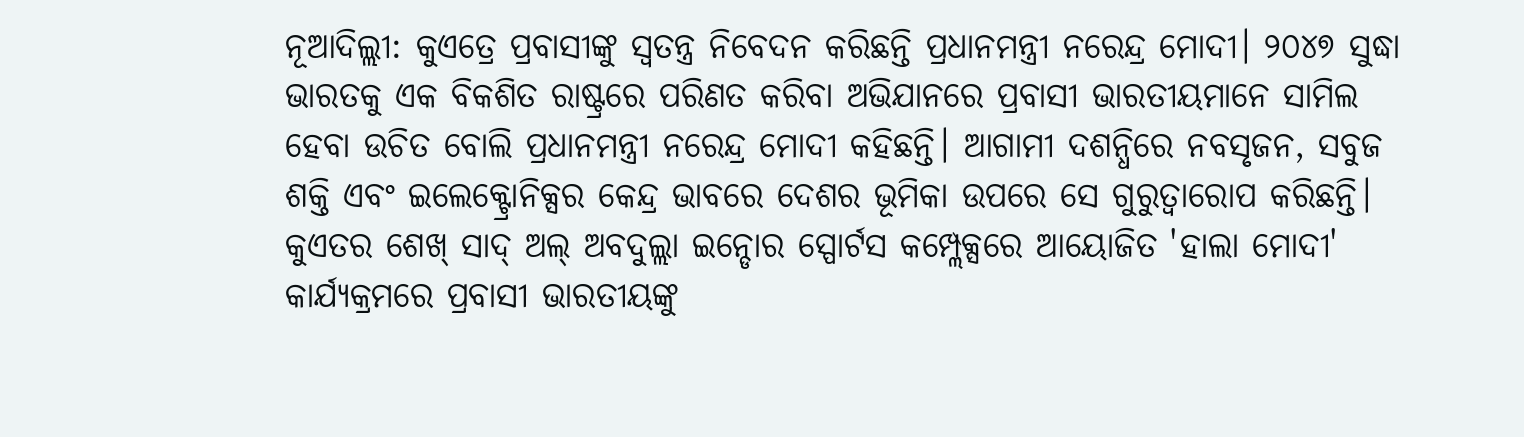ନୂଆଦିଲ୍ଲୀ: କୁଏତ୍ରେ ପ୍ରବାସୀଙ୍କୁ ସ୍ୱତନ୍ତ୍ର ନିବେଦନ କରିଛନ୍ତି ପ୍ରଧାନମନ୍ତ୍ରୀ ନରେନ୍ଦ୍ର ମୋଦୀ। ୨୦୪୭ ସୁଦ୍ଧା ଭାରତକୁ ଏକ ବିକଶିତ ରାଷ୍ଟ୍ରରେ ପରିଣତ କରିବା ଅଭିଯାନରେ ପ୍ରବାସୀ ଭାରତୀୟମାନେ ସାମିଲ ହେବା ଉଚିତ ବୋଲି ପ୍ରଧାନମନ୍ତ୍ରୀ ନରେନ୍ଦ୍ର ମୋଦୀ କହିଛନ୍ତି। ଆଗାମୀ ଦଶନ୍ଧିରେ ନବସୃଜନ, ସବୁଜ ଶକ୍ତି ଏବଂ ଇଲେକ୍ଟ୍ରୋନିକ୍ସର କେନ୍ଦ୍ର ଭାବରେ ଦେଶର ଭୂମିକା ଉପରେ ସେ ଗୁରୁତ୍ୱାରୋପ କରିଛନ୍ତି।
କୁଏତର ଶେଖ୍ ସାଦ୍ ଅଲ୍ ଅବଦୁଲ୍ଲା ଇନ୍ଡୋର ସ୍ପୋର୍ଟସ କମ୍ପ୍ଲେକ୍ସରେ ଆୟୋଜିତ 'ହାଲା ମୋଦୀ' କାର୍ଯ୍ୟକ୍ରମରେ ପ୍ରବାସୀ ଭାରତୀୟଙ୍କୁ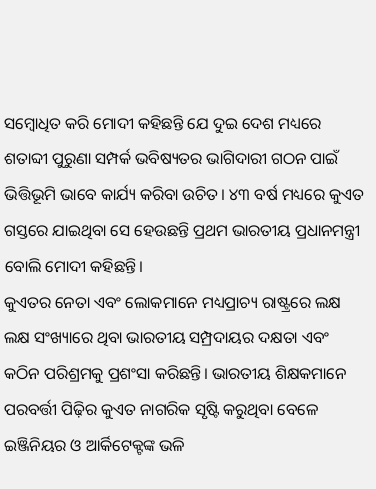ସମ୍ବୋଧିତ କରି ମୋଦୀ କହିଛନ୍ତି ଯେ ଦୁଇ ଦେଶ ମଧ୍ୟରେ ଶତାବ୍ଦୀ ପୁରୁଣା ସମ୍ପର୍କ ଭବିଷ୍ୟତର ଭାଗିଦାରୀ ଗଠନ ପାଇଁ ଭିତ୍ତିଭୂମି ଭାବେ କାର୍ଯ୍ୟ କରିବା ଉଚିତ। ୪୩ ବର୍ଷ ମଧ୍ୟରେ କୁଏତ ଗସ୍ତରେ ଯାଇଥିବା ସେ ହେଉଛନ୍ତି ପ୍ରଥମ ଭାରତୀୟ ପ୍ରଧାନମନ୍ତ୍ରୀ ବୋଲି ମୋଦୀ କହିଛନ୍ତି।
କୁଏତର ନେତା ଏବଂ ଲୋକମାନେ ମଧ୍ୟପ୍ରାଚ୍ୟ ରାଷ୍ଟ୍ରରେ ଲକ୍ଷ ଲକ୍ଷ ସଂଖ୍ୟାରେ ଥିବା ଭାରତୀୟ ସମ୍ପ୍ରଦାୟର ଦକ୍ଷତା ଏବଂ କଠିନ ପରିଶ୍ରମକୁ ପ୍ରଶଂସା କରିଛନ୍ତି। ଭାରତୀୟ ଶିକ୍ଷକମାନେ ପରବର୍ତ୍ତୀ ପିଢ଼ିର କୁଏତ ନାଗରିକ ସୃଷ୍ଟି କରୁଥିବା ବେଳେ ଇଞ୍ଜିନିୟର ଓ ଆର୍କିଟେକ୍ଟଙ୍କ ଭଳି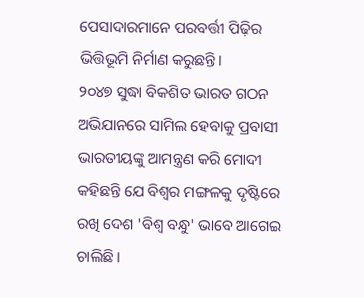ପେସାଦାରମାନେ ପରବର୍ତ୍ତୀ ପିଢ଼ିର ଭିତ୍ତିଭୂମି ନିର୍ମାଣ କରୁଛନ୍ତି।
୨୦୪୭ ସୁଦ୍ଧା ବିକଶିତ ଭାରତ ଗଠନ ଅଭିଯାନରେ ସାମିଲ ହେବାକୁ ପ୍ରବାସୀ ଭାରତୀୟଙ୍କୁ ଆମନ୍ତ୍ରଣ କରି ମୋଦୀ କହିଛନ୍ତି ଯେ ବିଶ୍ୱର ମଙ୍ଗଳକୁ ଦୃଷ୍ଟିରେ ରଖି ଦେଶ 'ବିଶ୍ୱ ବନ୍ଧୁ' ଭାବେ ଆଗେଇ ଚାଲିଛି।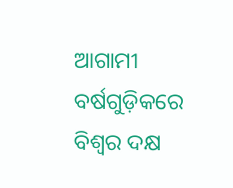ଆଗାମୀ ବର୍ଷଗୁଡ଼ିକରେ ବିଶ୍ୱର ଦକ୍ଷ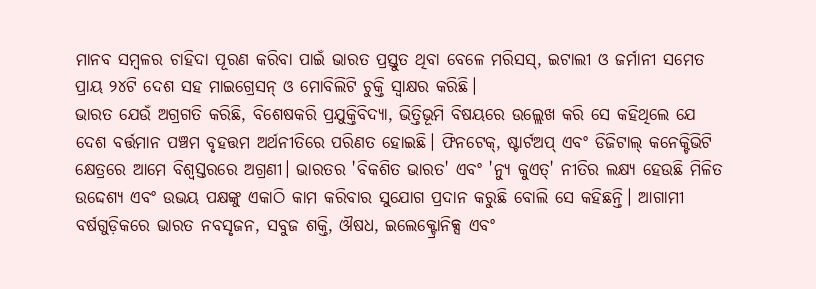ମାନବ ସମ୍ବଳର ଚାହିଦା ପୂରଣ କରିବା ପାଇଁ ଭାରତ ପ୍ରସ୍ତୁତ ଥିବା ବେଳେ ମରିସସ୍, ଇଟାଲୀ ଓ ଜର୍ମାନୀ ସମେତ ପ୍ରାୟ ୨୪ଟି ଦେଶ ସହ ମାଇଗ୍ରେସନ୍ ଓ ମୋବିଲିଟି ଚୁକ୍ତି ସ୍ୱାକ୍ଷର କରିଛି।
ଭାରତ ଯେଉଁ ଅଗ୍ରଗତି କରିଛି, ବିଶେଷକରି ପ୍ରଯୁକ୍ତିବିଦ୍ୟା, ଭିତ୍ତିଭୂମି ବିଷୟରେ ଉଲ୍ଲେଖ କରି ସେ କହିଥିଲେ ଯେ ଦେଶ ବର୍ତ୍ତମାନ ପଞ୍ଚମ ବୃହତ୍ତମ ଅର୍ଥନୀତିରେ ପରିଣତ ହୋଇଛି। ଫିନଟେକ୍, ଷ୍ଟାର୍ଟଅପ୍ ଏବଂ ଡିଜିଟାଲ୍ କନେକ୍ଟିଭିଟି କ୍ଷେତ୍ରରେ ଆମେ ବିଶ୍ୱସ୍ତରରେ ଅଗ୍ରଣୀ। ଭାରତର 'ବିକଶିତ ଭାରତ' ଏବଂ 'ନ୍ୟୁ କୁଏତ୍' ନୀତିର ଲକ୍ଷ୍ୟ ହେଉଛି ମିଳିତ ଉଦ୍ଦେଶ୍ୟ ଏବଂ ଉଭୟ ପକ୍ଷଙ୍କୁ ଏକାଠି କାମ କରିବାର ସୁଯୋଗ ପ୍ରଦାନ କରୁଛି ବୋଲି ସେ କହିଛନ୍ତି। ଆଗାମୀ ବର୍ଷଗୁଡ଼ିକରେ ଭାରତ ନବସୃଜନ, ସବୁଜ ଶକ୍ତି, ଔଷଧ, ଇଲେକ୍ଟ୍ରୋନିକ୍ସ ଏବଂ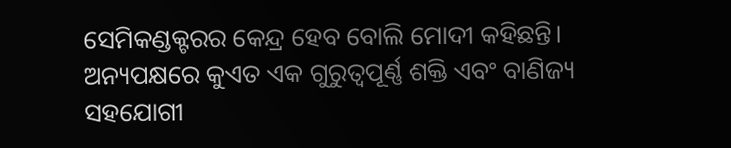ସେମିକଣ୍ଡକ୍ଟରର କେନ୍ଦ୍ର ହେବ ବୋଲି ମୋଦୀ କହିଛନ୍ତି। ଅନ୍ୟପକ୍ଷରେ କୁଏତ ଏକ ଗୁରୁତ୍ୱପୂର୍ଣ୍ଣ ଶକ୍ତି ଏବଂ ବାଣିଜ୍ୟ ସହଯୋଗୀ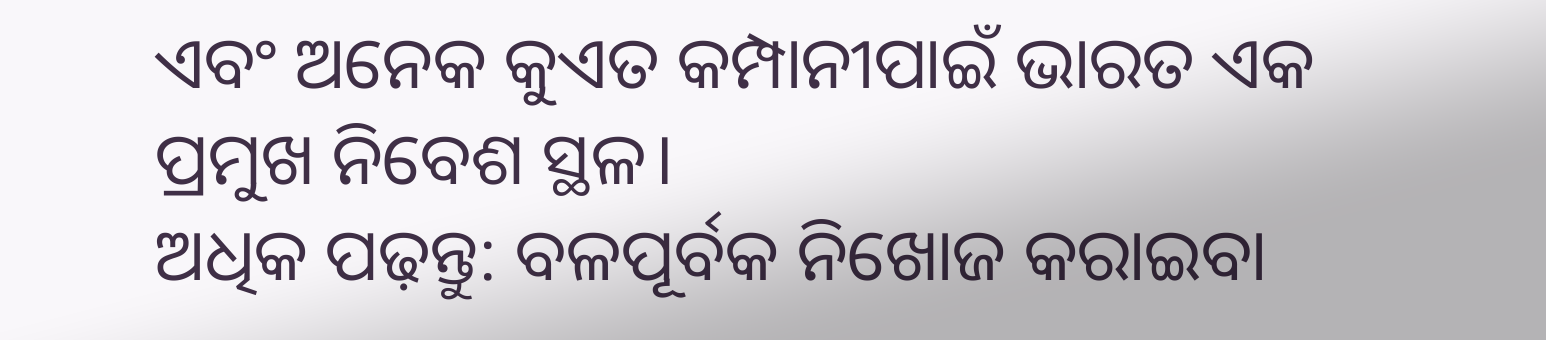ଏବଂ ଅନେକ କୁଏତ କମ୍ପାନୀପାଇଁ ଭାରତ ଏକ ପ୍ରମୁଖ ନିବେଶ ସ୍ଥଳ।
ଅଧିକ ପଢ଼ନ୍ତୁ: ବଳପୂର୍ବକ ନିଖୋଜ କରାଇବା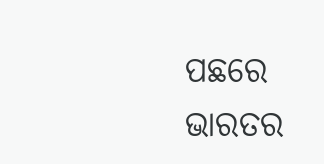ପଛରେ ଭାରତର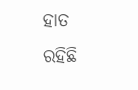ହାତ ରହିଛି